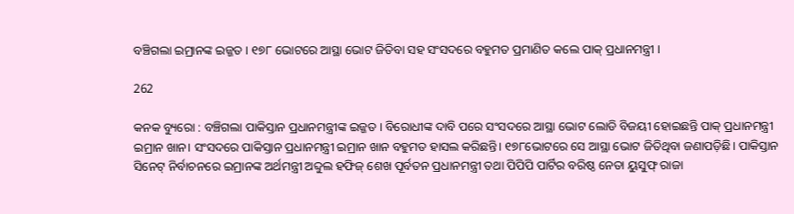ବଞ୍ଚିଗଲା ଇମ୍ରାନଙ୍କ ଇଜ୍ଜତ । ୧୭୮ ଭୋଟରେ ଆସ୍ଥା ଭୋଟ ଜିତିବା ସହ ସଂସଦରେ ବହୁମତ ପ୍ରମାଣିତ କଲେ ପାକ୍ ପ୍ରଧାନମନ୍ତ୍ରୀ ।

262

କନକ ବ୍ୟୁରୋ : ବଞ୍ଚିଗଲା ପାକିସ୍ତାନ ପ୍ରଧାନମନ୍ତ୍ରୀଙ୍କ ଇଜ୍ଜତ । ବିରୋଧୀଙ୍କ ଦାବି ପରେ ସଂସଦରେ ଆସ୍ଥା ଭୋଟ ଲୋଡି ବିଜୟୀ ହୋଇଛନ୍ତି ପାକ୍ ପ୍ରଧାନମନ୍ତ୍ରୀ ଇମ୍ରାନ ଖାନ। ସଂସଦରେ ପାକିସ୍ତାନ ପ୍ରଧାନମନ୍ତ୍ରୀ ଇମ୍ରାନ ଖାନ ବହୁମତ ହାସଲ କରିଛନ୍ତି। ୧୭୮ଭୋଟରେ ସେ ଆସ୍ଥା ଭୋଟ ଜିତିଥିବା ଜଣାପଡ଼ିଛି। ପାକିସ୍ତାନ ସିନେଟ୍ ନିର୍ବାଚନରେ ଇମ୍ରାନଙ୍କ ଅର୍ଥମନ୍ତ୍ରୀ ଅବ୍ଦୁଲ ହଫିଜ୍ ଶେଖ ପୂର୍ବତନ ପ୍ରଧାନମନ୍ତ୍ରୀ ତଥା ପିପିପି ପାର୍ଟିର ବରିଷ୍ଠ ନେତା ୟୁସୁଫ୍ ରାଜା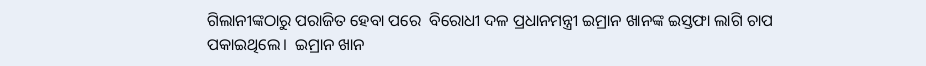ଗିଲାନୀଙ୍କଠାରୁ ପରାଜିତ ହେବା ପରେ  ବିରୋଧୀ ଦଳ ପ୍ରଧାନମନ୍ତ୍ରୀ ଇମ୍ରାନ ଖାନଙ୍କ ଇସ୍ତଫା ଲାଗି ଚାପ ପକାଇଥିଲେ।  ଇମ୍ରାନ ଖାନ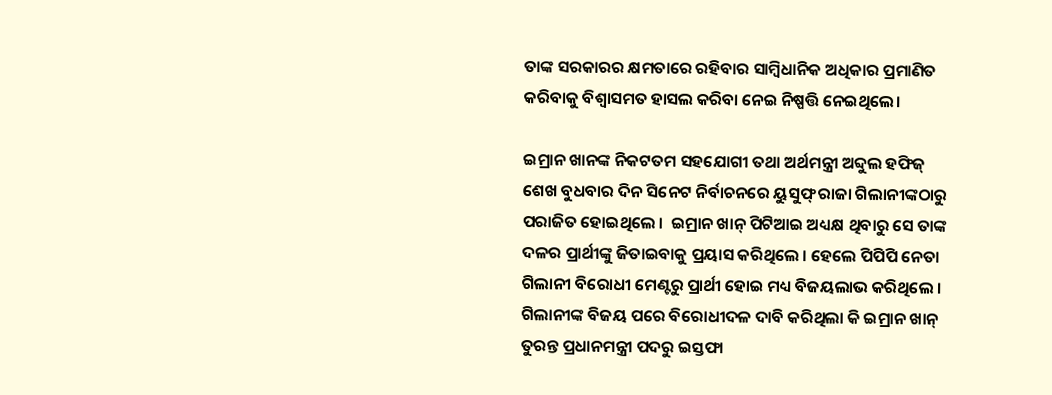ତାଙ୍କ ସରକାରର କ୍ଷମତାରେ ରହିବାର ସାମ୍ବିଧାନିକ ଅଧିକାର ପ୍ରମାଣିତ କରିବାକୁ ବିଶ୍ୱାସମତ ହାସଲ କରିବା ନେଇ ନିଷ୍ପତ୍ତି ନେଇଥିଲେ।

ଇମ୍ରାନ ଖାନଙ୍କ ନିକଟତମ ସହଯୋଗୀ ତଥା ଅର୍ଥମନ୍ତ୍ରୀ ଅବ୍ଦୁଲ ହଫିଜ୍ ଶେଖ ବୁଧବାର ଦିନ ସିନେଟ ନିର୍ବାଚନରେ ୟୁସୁଫ୍ ରାଜା ଗିଲାନୀଙ୍କଠାରୁ ପରାଜିତ ହୋଇଥିଲେ ।  ଇମ୍ରାନ ଖାନ୍ ପିଟିଆଇ ଅଧ୍ୟକ୍ଷ ଥିବାରୁ ସେ ତାଙ୍କ ଦଳର ପ୍ରାର୍ଥୀଙ୍କୁ ଜିତାଇବାକୁ ପ୍ରୟାସ କରିଥିଲେ । ହେଲେ ପିପିପି ନେତା ଗିଲାନୀ ବିରୋଧୀ ମେଣ୍ଟରୁ ପ୍ରାର୍ଥୀ ହୋଇ ମଧ୍ୟ ବିଜୟଲାଭ କରିଥିଲେ । ଗିଲାନୀଙ୍କ ବିଜୟ ପରେ ବିରୋଧୀଦଳ ଦାବି କରିଥିଲା କି ଇମ୍ରାନ ଖାନ୍ ତୁରନ୍ତ ପ୍ରଧାନମନ୍ତ୍ରୀ ପଦରୁ ଇସ୍ତଫା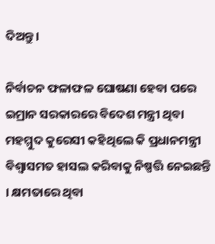ଦିଅନ୍ତୁ।

ନିର୍ବାଚନ ଫଳାଫଳ ଘୋଷଣା ହେବା ପରେ ଇମ୍ରାନ ସରକାରରେ ବିଦେଶ ମନ୍ତ୍ରୀ ଥିବା ମହମ୍ମୁଦ କୁରେସୀ କହିଥିଲେ କି ପ୍ରଧାନମନ୍ତ୍ରୀ ବିଶ୍ୱାସମତ ହାସଲ କରିବାକୁ ନିଷ୍ପତ୍ତି ନେଇଛନ୍ତି । କ୍ଷମତାରେ ଥିବା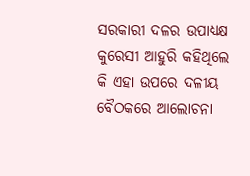ସରକାରୀ ଦଳର ଉପାଧ୍ୟକ୍ଷ କୁରେସୀ ଆହୁରି କହିଥିଲେ କି ଏହା ଉପରେ ଦଳୀୟ ବୈଠକରେ ଆଲୋଚନା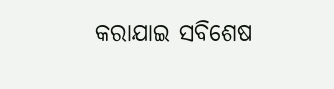କରାଯାଇ ସବିଶେଷ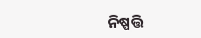ନିଷ୍ପତ୍ତି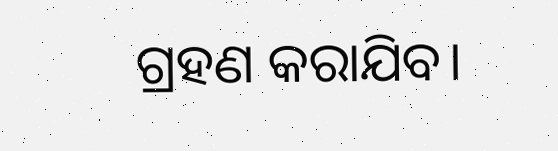ଗ୍ରହଣ କରାଯିବ।